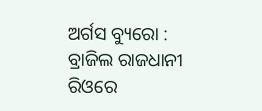ଅର୍ଗସ ବ୍ୟୁରୋ : ବ୍ରାଜିଲ ରାଜଧାନୀ ରିଓରେ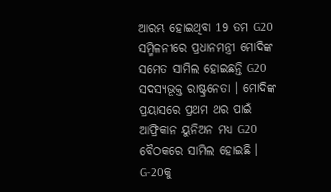ଆରମ୍ଭ ହୋଇଥିବା 19 ତମ G20 ସମ୍ମିଳନୀରେ ପ୍ରଧାନମନ୍ତ୍ରୀ ମୋଦିଙ୍କ ସମେତ ସାମିଲ ହୋଇଛନ୍ତି G20 ସଦସ୍ୟଭୂକ୍ତ ରାଷ୍ଟ୍ରନେତା । ମୋଦିଙ୍କ ପ୍ରୟାସରେ ପ୍ରଥମ ଥର ପାଇଁ ଆଫ୍ରିକାନ ୟୁନିଅନ ମଧ୍ୟ G20 ବୈଠକରେ ସାମିଲ ହୋଇଛି । G-20କୁ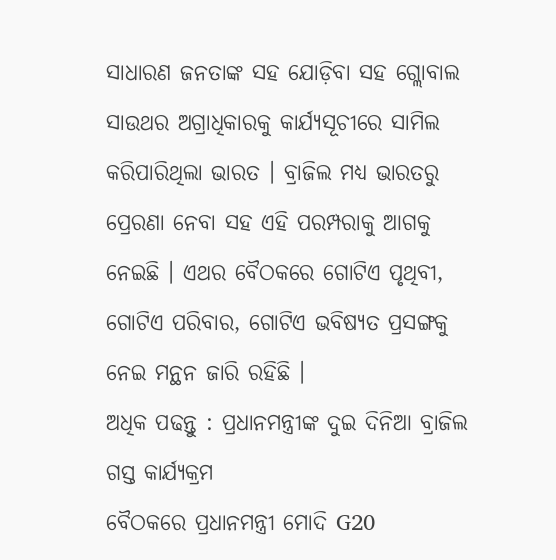ସାଧାରଣ ଜନତାଙ୍କ ସହ ଯୋଡ଼ିବା ସହ ଗ୍ଲୋବାଲ ସାଉଥର ଅଗ୍ରାଧିକାରକୁ କାର୍ଯ୍ୟସୂଚୀରେ ସାମିଲ କରିପାରିଥିଲା ଭାରତ । ବ୍ରାଜିଲ ମଧ୍ୟ ଭାରତରୁ ପ୍ରେରଣା ନେବା ସହ ଏହି ପରମ୍ପରାକୁ ଆଗକୁ ନେଇଛି । ଏଥର ବୈଠକରେ ଗୋଟିଏ ପୃଥିବୀ, ଗୋଟିଏ ପରିବାର, ଗୋଟିଏ ଭବିଷ୍ୟତ ପ୍ରସଙ୍ଗକୁ ନେଇ ମନ୍ଥନ ଜାରି ରହିଛି ।
ଅଧିକ ପଢନ୍ତୁ : ପ୍ରଧାନମନ୍ତ୍ରୀଙ୍କ ଦୁଇ ଦିନିଆ ବ୍ରାଜିଲ ଗସ୍ତ କାର୍ଯ୍ୟକ୍ରମ
ବୈଠକରେ ପ୍ରଧାନମନ୍ତ୍ରୀ ମୋଦି G20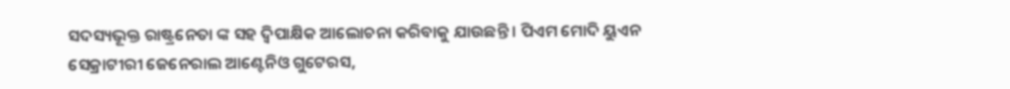ସଦସ୍ୟଭୂକ୍ତ ରାଷ୍ଟ୍ରନେତା ଙ୍କ ସହ ଦ୍ବିପାକ୍ଷିକ ଆଲୋଚନା କରିବାକୁ ଯାଉଛନ୍ତି । ପିଏମ ମୋଦି ୟୁଏନ ସେକ୍ରାଟୀରୀ ଜେନେରାଲ ଆଣ୍ଟେନିଓ ଗୁଟେରସ,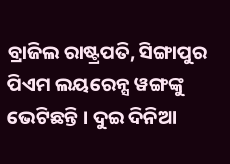ବ୍ରାଜିଲ ରାଷ୍ଟ୍ରପତି, ସିଙ୍ଗାପୁର ପିଏମ ଲୟରେନ୍ସ ୱଙ୍ଗଙ୍କୁ ଭେଟିଛନ୍ତି । ଦୁଇ ଦିନିଆ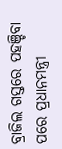ବ୍ରାଜିଲ ଗସ୍ତରେ ପହଞ୍ଚିବା ପରେ ପ୍ରଧାନମନ୍ତ୍ରୀ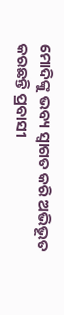ମୋଦିଙ୍କୁ ଭବ୍ୟ ସ୍ବାଗତ କରି ଅଭିଭୂତ କରଛନ୍ତି ପ୍ରବାସୀ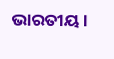ଭାରତୀୟ ।